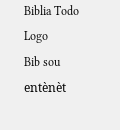Biblia Todo Logo
Bib sou entènèt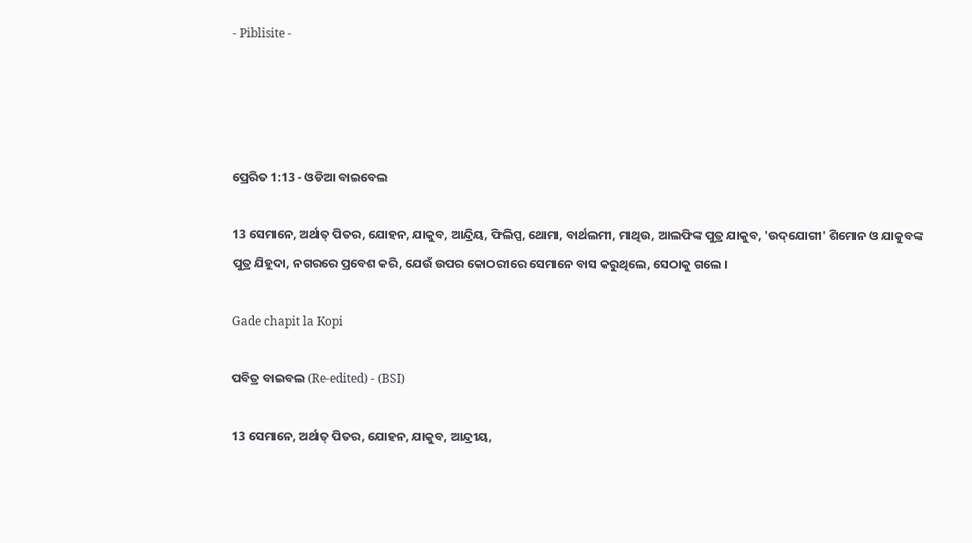- Piblisite -




ପ୍ରେରିତ 1:13 - ଓଡିଆ ବାଇବେଲ

13 ସେମାନେ, ଅର୍ଥାତ୍ ପିତର, ଯୋହନ, ଯାକୁବ, ଆନ୍ଦ୍ରିୟ, ଫିଲିପ୍ପ, ଥୋମା, ବାର୍ଥଲମୀ, ମାଥିଉ, ଆଲଫିଙ୍କ ପୁତ୍ର ଯାକୁବ, 'ଉଦ୍‌ଯୋଗୀ' ଶିମୋନ ଓ ଯାକୁବଙ୍କ ପୁତ୍ର ଯିହୂଦା, ନଗରରେ ପ୍ରବେଶ କରି, ଯେଉଁ ଉପର କୋଠରୀରେ ସେମାନେ ବାସ କରୁଥିଲେ, ସେଠାକୁ ଗଲେ ।

Gade chapit la Kopi

ପବିତ୍ର ବାଇବଲ (Re-edited) - (BSI)

13 ସେମାନେ, ଅର୍ଥାତ୍ ପିତର, ଯୋହନ, ଯାକୁବ, ଆନ୍ଦ୍ରୀୟ,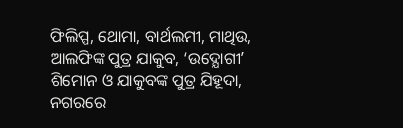ଫିଲିପ୍ପ, ଥୋମା, ବାର୍ଥଲମୀ, ମାଥିଉ, ଆଲଫିଙ୍କ ପୁତ୍ର ଯାକୁବ, ‘ଉଦ୍ଯୋଗୀʼ ଶିମୋନ ଓ ଯାକୁବଙ୍କ ପୁତ୍ର ଯିହୂଦା, ନଗରରେ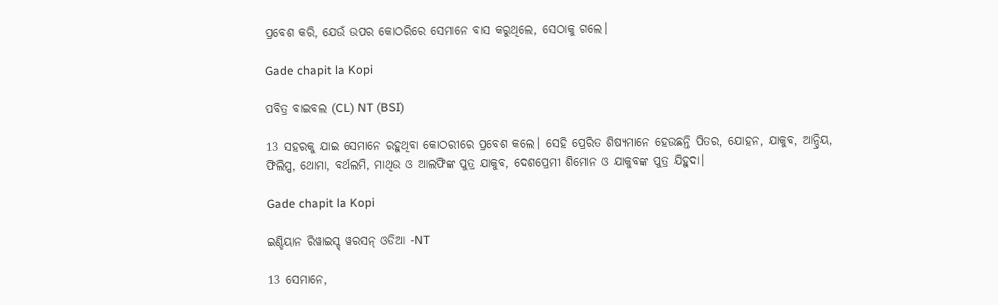ପ୍ରବେଶ କରି, ଯେଉଁ ଉପର କୋଠରିରେ ସେମାନେ ବାସ କରୁଥିଲେ, ସେଠାକୁ ଗଲେ।

Gade chapit la Kopi

ପବିତ୍ର ବାଇବଲ (CL) NT (BSI)

13 ସହରକୁ ଯାଇ ସେମାନେ ରହୁଥିବା କୋଠରୀରେ ପ୍ରବେଶ କଲେ। ସେହି ପ୍ରେରିତ ଶିଷ୍ୟମାନେ ହେଉଛନ୍ତି ପିତର, ଯୋହନ, ଯାକୁବ, ଆନ୍ଦ୍ରିୟ, ଫିଲିପ୍ପ, ଥୋମା, ବର୍ଥଲମି, ମାଥିଉ ଓ ଆଲଫିଙ୍କ ପୁତ୍ର ଯାକୁବ, ଦେଶପ୍ରେମୀ ଶିମୋନ ଓ ଯାକୁବଙ୍କ ପୁତ୍ର ଯିହୁଦା।

Gade chapit la Kopi

ଇଣ୍ଡିୟାନ ରିୱାଇସ୍ଡ୍ ୱରସନ୍ ଓଡିଆ -NT

13 ସେମାନେ,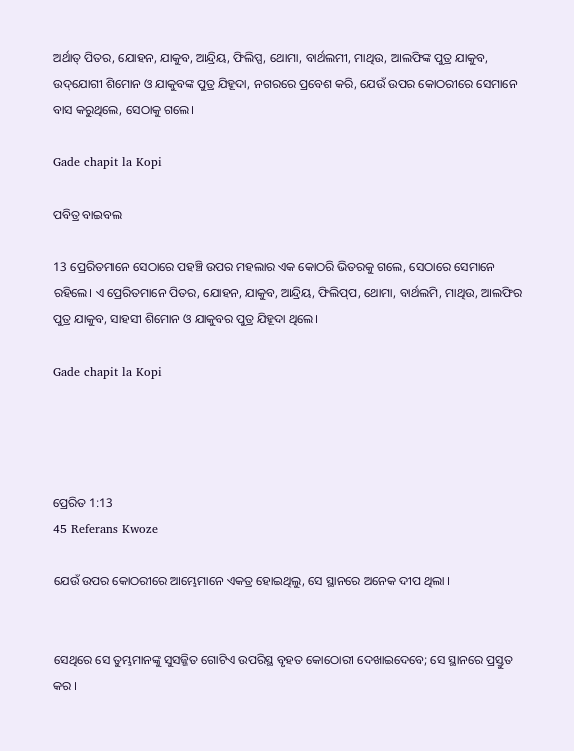ଅର୍ଥାତ୍‍ ପିତର, ଯୋହନ, ଯାକୁବ, ଆନ୍ଦ୍ରିୟ, ଫିଲିପ୍ପ, ଥୋମା, ବାର୍ଥଲମୀ, ମାଥିଉ, ଆଲଫିଙ୍କ ପୁତ୍ର ଯାକୁବ, ଉଦ୍‌ଯୋଗୀ ଶିମୋନ ଓ ଯାକୁବଙ୍କ ପୁତ୍ର ଯିହୂଦା, ନଗରରେ ପ୍ରବେଶ କରି, ଯେଉଁ ଉପର କୋଠରୀରେ ସେମାନେ ବାସ କରୁଥିଲେ, ସେଠାକୁ ଗଲେ।

Gade chapit la Kopi

ପବିତ୍ର ବାଇବଲ

13 ପ୍ରେରିତମାନେ ସେଠାରେ ପହଞ୍ଚି ଉପର ମହଲାର ଏକ କୋଠରି ଭିତରକୁ ଗଲେ, ସେଠାରେ ସେମାନେ ରହିଲେ। ଏ ପ୍ରେରିତମାନେ ପିତର, ଯୋହନ, ଯାକୁବ, ଆନ୍ଦ୍ରିୟ, ଫିଲି‌ପ୍‌ପ, ଥୋମା, ବାର୍ଥଲମି, ମାଥିଉ, ଆଲଫିର ପୁତ୍ର ଯାକୁବ, ସାହସୀ ଶିମୋନ ଓ ଯାକୁବର ପୁତ୍ର ଯିହୂଦା ଥିଲେ।

Gade chapit la Kopi




ପ୍ରେରିତ 1:13
45 Referans Kwoze

ଯେଉଁ ଉପର କୋଠରୀରେ ଆମ୍ଭେମାନେ ଏକତ୍ର ହୋଇଥିଲୁ, ସେ ସ୍ଥାନରେ ଅନେକ ଦୀପ ଥିଲା ।


ସେଥିରେ ସେ ତୁମ୍ଭମାନଙ୍କୁ ସୁସଜ୍ଜିତ ଗୋଟିଏ ଉପରିସ୍ଥ ବୃହତ କୋଠୋରୀ ଦେଖାଇଦେବେ; ସେ ସ୍ଥାନରେ ପ୍ରସ୍ତୁତ କର ।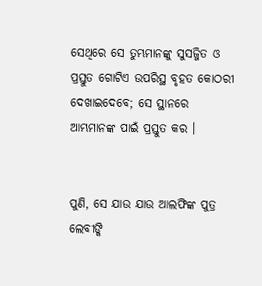ସେଥିରେ ସେ ତୁମ୍ଭମାନଙ୍କୁ ସୁସଜ୍ଜିତ ଓ ପ୍ରସ୍ତୁତ ଗୋଟିଏ ଉପରିସ୍ଥ ବୃହତ କୋଠରୀ ଦେଖାଇଦେବେ; ସେ ସ୍ଥାନରେ ଆମ୍ଭମାନଙ୍କ ପାଇଁ ପ୍ରସ୍ତୁତ କର ।


ପୁଣି, ସେ ଯାଉ ଯାଉ ଆଲଫିଙ୍କ ପୁତ୍ର ଲେବୀଙ୍କି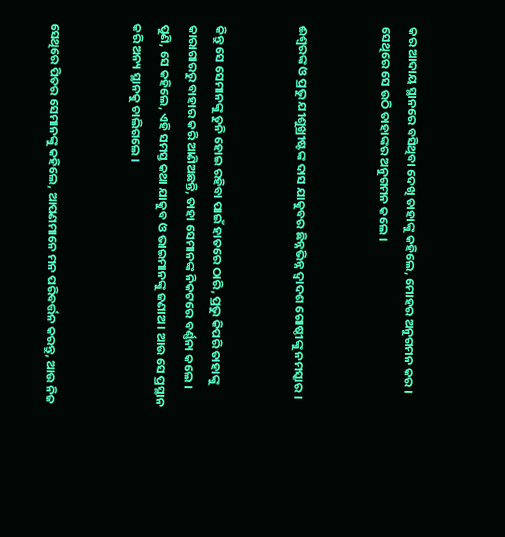କର ଆଦାୟ ସ୍ଥାନରେ ବସିଥିବା ଦେଖି ତାହାଙ୍କୁ କହିଲେ, ମୋହର ଅନୁଗମନ କର । ସେଥିରେ ସେ ଉଠି ତାହାଙ୍କର ଅନୁଗମନ କଲେ ।


ଈଶ୍ୱରଙ୍କ ଓ ପ୍ରଭୁ ଯୀଶୁଖ୍ରୀଷ୍ଟଙ୍କ ଦାସ ଯାକୁବର ଛିନ୍ନଭିନ୍ନ ଦ୍ୱାଦଶ ଗୋଷ୍ଠୀଙ୍କୁ ନମସ୍କାର ।


କିନ୍ତୁ ସେ ସେମାନଙ୍କୁ ତୁନି ହୋଇ ରହିବା ପାଇଁ ହାତରେ ଠାରି, ପ୍ରଭୁ କିପରି ତାହାଙ୍କୁ କାରାଗାରରୁ ବାହାର କରି ଆଣିଅଛନ୍ତି, ତାହା ସେମାନଙ୍କ ନିକଟରେ ବର୍ଣ୍ଣନା କଲେ । ପୁଣି, ସେ କହିଲେ, ଏହି ସମସ୍ତ କଥା ଯାକୁବ ଓ ଭାଇମାନଙ୍କୁ ଜଣାଅ । ଆଉ ସେ ପ୍ରସ୍ଥାନ କରି ଅନ୍ୟ ସ୍ଥାନକୁ ଚାଲିଗଲେ ।


ସେଥିରେ ପିତର ସେମାନଙ୍କୁ କହିଲେ, ଆପଣମାନେ ମନ ପରିବର୍ତ୍ତନ କରନ୍ତୁ, ଆଉ ନିଜ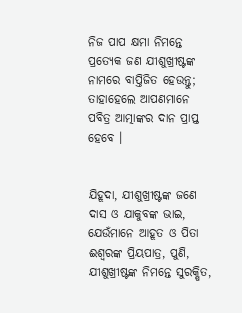ନିଜ ପାପ କ୍ଷମା ନିମନ୍ତେ ପ୍ରତ୍ୟେକ ଜଣ ଯୀଶୁଖ୍ରୀଷ୍ଟଙ୍କ ନାମରେ ବାପ୍ତିଜିତ ହେଉନ୍ତୁ; ତାହାହେଲେ ଆପଣମାନେ ପବିତ୍ର ଆତ୍ମାଙ୍କର ଦାନ ପ୍ରାପ୍ତ ହେବେ ।


ଯିହୂଦା, ଯୀଶୁଖ୍ରୀଷ୍ଟଙ୍କ ଜଣେ ଦାସ ଓ ଯାକୁବଙ୍କ ଭାଇ, ଯେଉଁମାନେ ଆହୂତ ଓ ପିତା ଈଶ୍ୱରଙ୍କ ପ୍ରିୟପାତ୍ର, ପୁଣି, ଯୀଶୁଖ୍ରୀଷ୍ଟଙ୍କ ନିମନ୍ତେ ସୁରକ୍ଷିତ,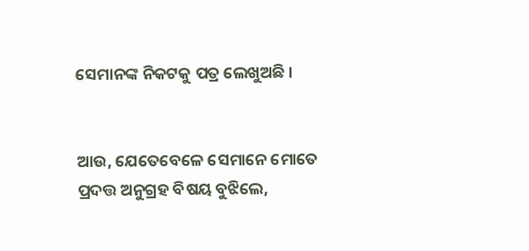ସେମାନଙ୍କ ନିକଟକୁ ପତ୍ର ଲେଖୁଅଛି ।


ଆଉ, ଯେତେବେଳେ ସେମାନେ ମୋତେ ପ୍ରଦତ୍ତ ଅନୁଗ୍ରହ ବିଷୟ ବୁଝିଲେ,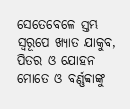ସେତେବେଳେ ସ୍ତମ୍ଭ ସ୍ୱରୂପେ ଖ୍ୟାତ ଯାକୁବ, ପିତର ଓ ଯୋହନ ମୋତେ ଓ ବର୍ଣ୍ଣବ୍ବାଙ୍କୁ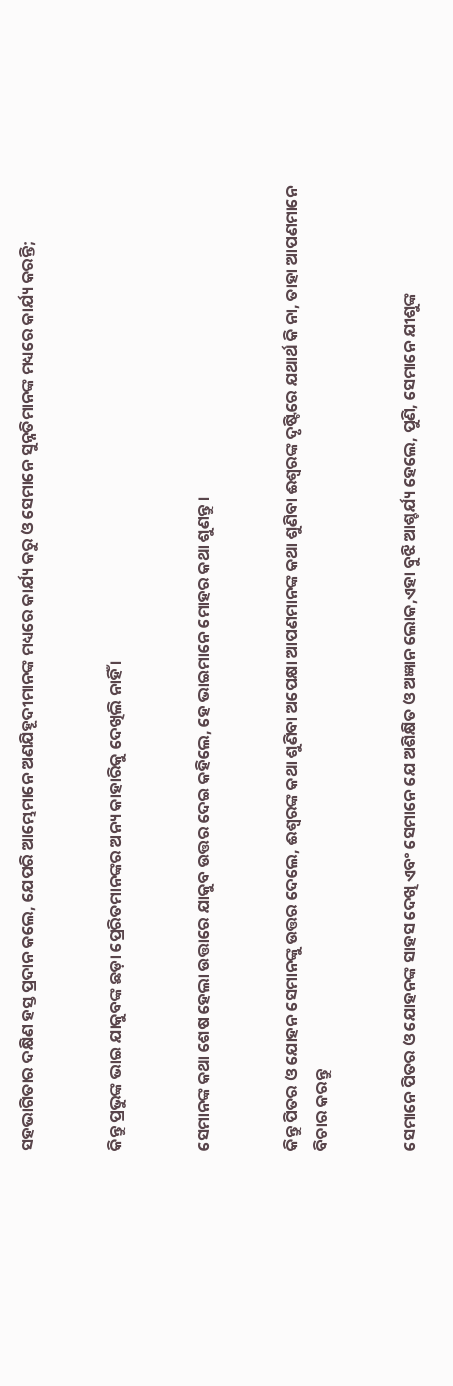ସହଭାଗିତାର ଦକ୍ଷିଣ ହସ୍ତ ପ୍ରଦାନ କଲେ, ଯେପରି ଆମ୍ଭେମାନେ ଅଣଯିହୂଦୀମାନଙ୍କ ମଧ୍ୟରେ କାର୍ଯ୍ୟ କରୁ ଓ ସେମାନେ ସୁନ୍ନତିମାନଙ୍କ ମଧ୍ୟରେ କାର୍ଯ୍ୟ କରନ୍ତି;


କିନ୍ତୁ ପ୍ରଭୁଙ୍କ ଭାଇ ଯାକୁବଙ୍କ ଛଡ଼ା ପ୍ରେରିତମାନଙ୍କର ଅନ୍ୟ କାହାରିକୁ ଦେଖିଲି ନାହିଁ ।


ସେମାନଙ୍କ କଥା ଶେଷ ହେଲା ଉତ୍ତାରେ ଯାକୁବ ଉତ୍ତର ଦେଇ କହିଲେ, ହେ ଭାଇମାନେ ମୋହର କଥା ଶୁଣନ୍ତୁ ।


କିନ୍ତୁ ପିତର ଓ ଯୋହନ ସେମାନଙ୍କୁ ଉତ୍ତର ଦେଲେ, ଈଶ୍ୱରଙ୍କ କଥା ଶୁଣିବା ଅପେକ୍ଷା ଆପଣମାନଙ୍କ କଥା ଶୁଣିବା ଈଶ୍ୱରଙ୍କ ଦୃଷ୍ଟିରେ ଯଥାର୍ଥ କି ନା, ତାହା ଆପଣମାନେ ବିଚାର କରନ୍ତୁ


ସେମାନେ ପିତର ଓ ଯୋହନଙ୍କ ସାହସ ଦେଖି ଏବଂ ସେମାନେ ଯେ ଅଶିକ୍ଷିତ ଓ ଅଜ୍ଞାନ ଲୋକ,ଏହା ବୁଝି ଆଶ୍ଚର୍ଯ୍ୟ ହେଲେ, ପୁଣି, ସେମାନେ ଯୀଶୁଙ୍କ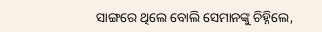ସାଙ୍ଗରେ ଥିଲେ ବୋଲି ସେମାନଙ୍କୁ ଚିହ୍ନିଲେ,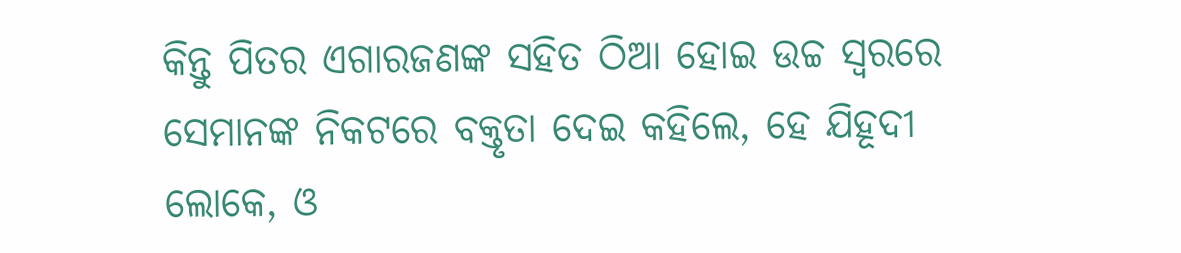କିନ୍ତୁ ପିତର ଏଗାରଜଣଙ୍କ ସହିତ ଠିଆ ହୋଇ ଉଚ୍ଚ ସ୍ଵରରେ ସେମାନଙ୍କ ନିକଟରେ ବକ୍ତୃତା ଦେଇ କହିଲେ, ହେ ଯିହୂଦୀ ଲୋକେ, ଓ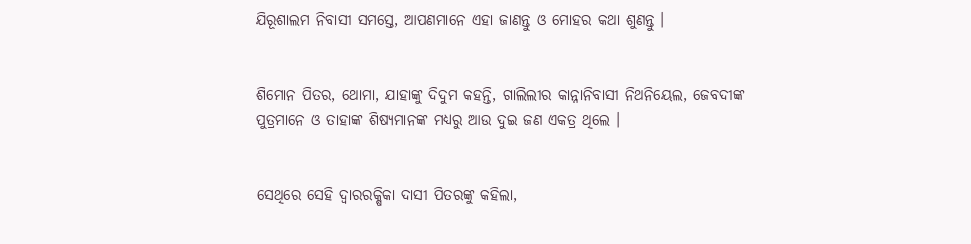ଯିରୂଶାଲମ ନିବାସୀ ସମସ୍ତେ, ଆପଣମାନେ ଏହା ଜାଣନ୍ତୁ ଓ ମୋହର କଥା ଶୁଣନ୍ତୁ ।


ଶିମୋନ ପିତର, ଥୋମା, ଯାହାଙ୍କୁ ଦିଦୁମ କହନ୍ତି, ଗାଲିଲୀର କାନ୍ନାନିବାସୀ ନିଥନିୟେଲ, ଜେବଦୀଙ୍କ ପୁତ୍ରମାନେ ଓ ତାହାଙ୍କ ଶିଷ୍ୟମାନଙ୍କ ମଧ୍ୟରୁ ଆଉ ଦୁଇ ଜଣ ଏକତ୍ର ଥିଲେ ।


ସେଥିରେ ସେହି ଦ୍ୱାରରକ୍ଷିକା ଦାସୀ ପିତରଙ୍କୁ କହିଲା,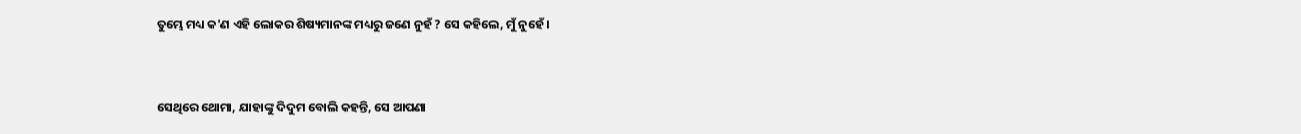ତୁମ୍ଭେ ମଧ୍ୟ କ'ଣ ଏହି ଲୋକର ଶିଷ୍ୟମାନଙ୍କ ମଧ୍ୟରୁ ଜଣେ ନୁହଁ ? ସେ କହିଲେ, ମୁଁ ନୁହେଁ ।


ସେଥିରେ ଥୋମା, ଯାହାଙ୍କୁ ଦିଦୁମ ବୋଲି କହନ୍ତି, ସେ ଆପଣା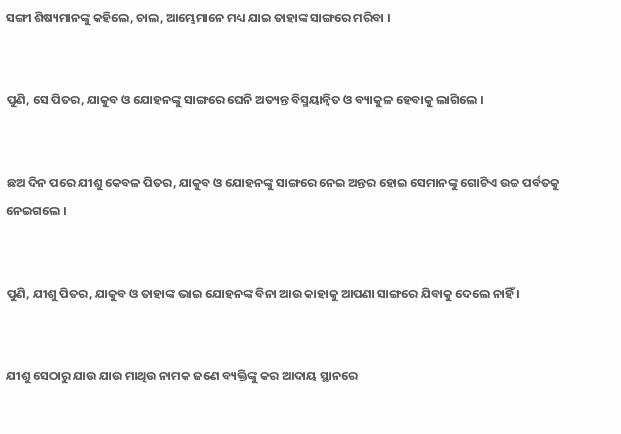ସଙ୍ଗୀ ଶିଷ୍ୟମାନଙ୍କୁ କହିଲେ, ଚାଲ, ଆମ୍ଭେମାନେ ମଧ୍ୟ ଯାଇ ତାହାଙ୍କ ସାଙ୍ଗରେ ମରିବା ।


ପୁଣି, ସେ ପିତର, ଯାକୁବ ଓ ଯୋହନଙ୍କୁ ସାଙ୍ଗରେ ଘେନି ଅତ୍ୟନ୍ତ ବିସ୍ମୟାନ୍ୱିତ ଓ ବ୍ୟାକୁଳ ହେବାକୁ ଲାଗିଲେ ।


ଛଅ ଦିନ ପରେ ଯୀଶୁ କେବଳ ପିତର, ଯାକୁବ ଓ ଯୋହନଙ୍କୁ ସାଙ୍ଗରେ ନେଇ ଅନ୍ତର ହୋଇ ସେମାନଙ୍କୁ ଗୋଟିଏ ଉଚ୍ଚ ପର୍ବତକୁ ନେଇଗଲେ ।


ପୁଣି, ଯୀଶୁ ପିତର, ଯାକୁବ ଓ ତାହାଙ୍କ ଭାଇ ଯୋହନଙ୍କ ବିନା ଆଉ କାହାକୁ ଆପଣା ସାଙ୍ଗରେ ଯିବାକୁ ଦେଲେ ନାହିଁ ।


ଯୀଶୁ ସେଠାରୁ ଯାଉ ଯାଉ ମାଥିଉ ନାମକ ଜଣେ ବ୍ୟକ୍ତିଙ୍କୁ କର ଆଦାୟ ସ୍ଥାନରେ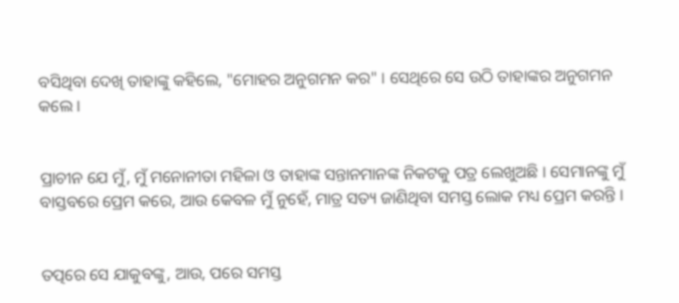ବସିଥିବା ଦେଖି ତାହାଙ୍କୁ କହିଲେ, "ମୋହର ଅନୁଗମନ କର" । ସେଥିରେ ସେ ଉଠି ତାହାଙ୍କର ଅନୁଗମନ କଲେ ।


ପ୍ରାଚୀନ ଯେ ମୁଁ, ମୁଁ ମନୋନୀତା ମହିଳା ଓ ତାହାଙ୍କ ସନ୍ତାନମାନଙ୍କ ନିକଟକୁ ପତ୍ର ଲେଖୁଅଛି । ସେମାନଙ୍କୁ ମୁଁ ବାସ୍ତବରେ ପ୍ରେମ କରେ, ଆଉ କେବଳ ମୁଁ ନୁହେଁ, ମାତ୍ର ସତ୍ୟ ଜାଣିଥିବା ସମସ୍ତ ଲୋକ ମଧ୍ୟ ପ୍ରେମ କରନ୍ତି ।


ତତ୍ପରେ ସେ ଯାକୁବଙ୍କୁ, ଆଉ, ପରେ ସମସ୍ତ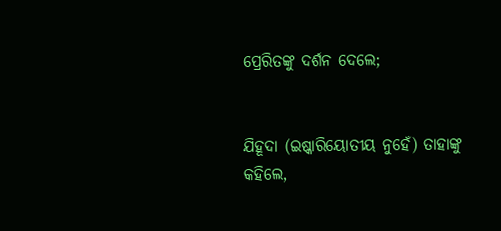ପ୍ରେରିତଙ୍କୁ ଦର୍ଶନ ଦେଲେ;


ଯିହୂଦା (ଇଷ୍କାରିୟୋତୀୟ ନୁହେଁ) ତାହାଙ୍କୁ କହିଲେ,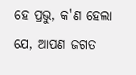ହେ ପ୍ରଭୁ, କ'ଣ ହେଲା ଯେ, ଆପଣ ଜଗତ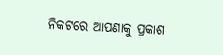ନିକଟରେ ଆପଣାକୁ ପ୍ରକାଶ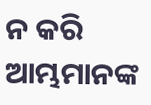ନ କରି ଆମ୍ଭମାନଙ୍କ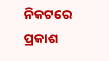ନିକଟରେ ପ୍ରକାଶ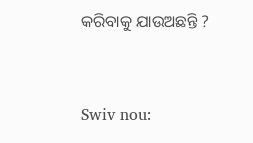କରିବାକୁ ଯାଉଅଛନ୍ତି ?


Swiv nou: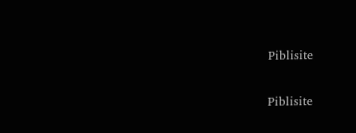Piblisite


Piblisite